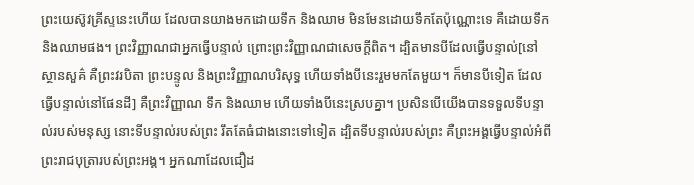ព្រះយេស៊ូវគ្រីស្ទនេះហើយ ដែលបានយាងមកដោយទឹក និងឈាម មិនមែនដោយទឹកតែប៉ុណ្ណោះទេ គឺដោយទឹក និងឈាមផង។ ព្រះវិញ្ញាណជាអ្នកធ្វើបន្ទាល់ ព្រោះព្រះវិញ្ញាណជាសេចក្ដីពិត។ ដ្បិតមានបីដែលធ្វើបន្ទាល់[នៅស្ថានសួគ៌ គឺព្រះវរបិតា ព្រះបន្ទូល និងព្រះវិញ្ញាណបរិសុទ្ធ ហើយទាំងបីនេះរួមមកតែមួយ។ ក៏មានបីទៀត ដែលធ្វើបន្ទាល់នៅផែនដី] គឺព្រះវិញ្ញាណ ទឹក និងឈាម ហើយទាំងបីនេះស្របគ្នា។ ប្រសិនបើយើងបានទទួលទីបន្ទាល់របស់មនុស្ស នោះទីបន្ទាល់របស់ព្រះ រឹតតែធំជាងនោះទៅទៀត ដ្បិតទីបន្ទាល់របស់ព្រះ គឺព្រះអង្គធ្វើបន្ទាល់អំពីព្រះរាជបុត្រារបស់ព្រះអង្គ។ អ្នកណាដែលជឿដ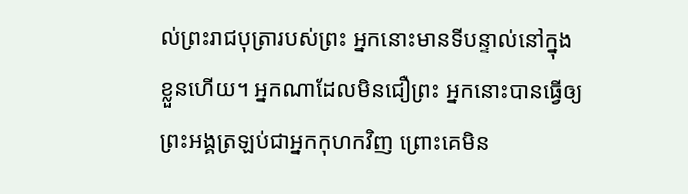ល់ព្រះរាជបុត្រារបស់ព្រះ អ្នកនោះមានទីបន្ទាល់នៅក្នុងខ្លួនហើយ។ អ្នកណាដែលមិនជឿព្រះ អ្នកនោះបានធ្វើឲ្យព្រះអង្គត្រឡប់ជាអ្នកកុហកវិញ ព្រោះគេមិន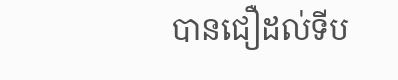បានជឿដល់ទីប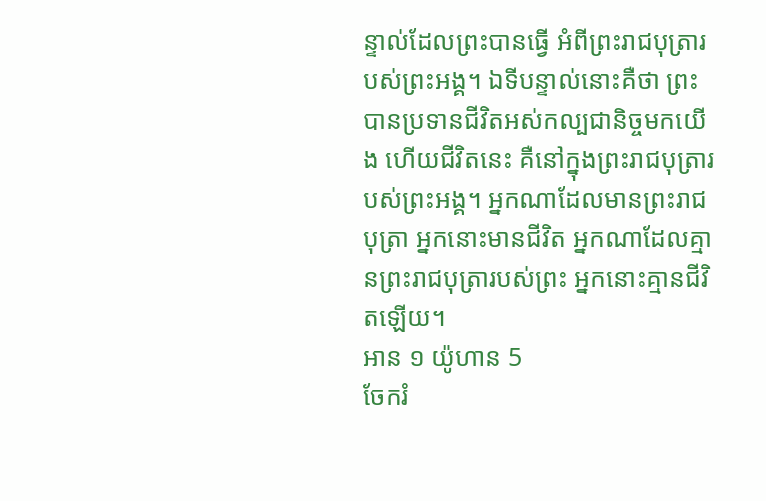ន្ទាល់ដែលព្រះបានធ្វើ អំពីព្រះរាជបុត្រារបស់ព្រះអង្គ។ ឯទីបន្ទាល់នោះគឺថា ព្រះបានប្រទានជីវិតអស់កល្បជានិច្ចមកយើង ហើយជីវិតនេះ គឺនៅក្នុងព្រះរាជបុត្រារបស់ព្រះអង្គ។ អ្នកណាដែលមានព្រះរាជបុត្រា អ្នកនោះមានជីវិត អ្នកណាដែលគ្មានព្រះរាជបុត្រារបស់ព្រះ អ្នកនោះគ្មានជីវិតឡើយ។
អាន ១ យ៉ូហាន 5
ចែករំ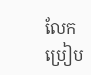លែក
ប្រៀប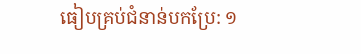ធៀបគ្រប់ជំនាន់បកប្រែ: ១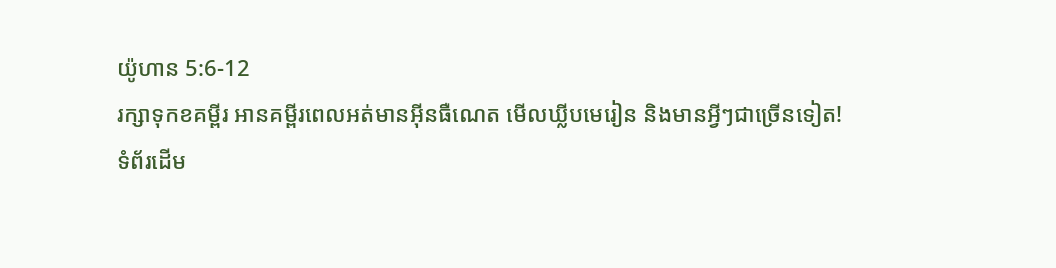យ៉ូហាន 5:6-12
រក្សាទុកខគម្ពីរ អានគម្ពីរពេលអត់មានអ៊ីនធឺណេត មើលឃ្លីបមេរៀន និងមានអ្វីៗជាច្រើនទៀត!
ទំព័រដើម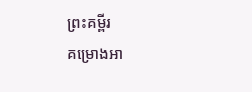ព្រះគម្ពីរ
គម្រោងអា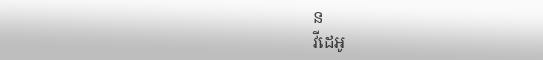ន
វីដេអូ